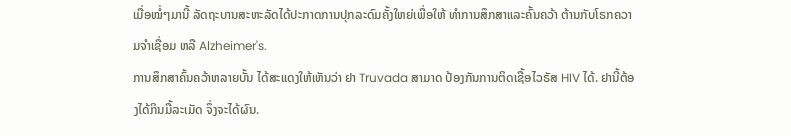ເມື່ອໝໍ່ໆມານີ້ ລັດຖະບານສະຫະລັດໄດ້ປະກາດການປຸກລະດົມຄັ້ງໃຫຍ່ເພື່ອໃຫ້ ທໍາການສຶກສາແລະຄົ້ນຄວ້າ ຕ້ານກັບໂຣກຄວາມຈໍາເຊື່ອມ ຫລື Alzheimer's.
ການສຶກສາຄົ້ນຄວ້າຫລາຍບັ້ນ ໄດ້ສະແດງໃຫ້ເຫັນວ່າ ຢາ Truvada ສາມາດ ປ້ອງກັນການຕິດເຊື້ອໄວຣັສ HIV ໄດ້. ຢານີ້ຕ້ອງໄດ້ກິນມື້ລະເມັດ ຈຶ່ງຈະໄດ້ຜົນ.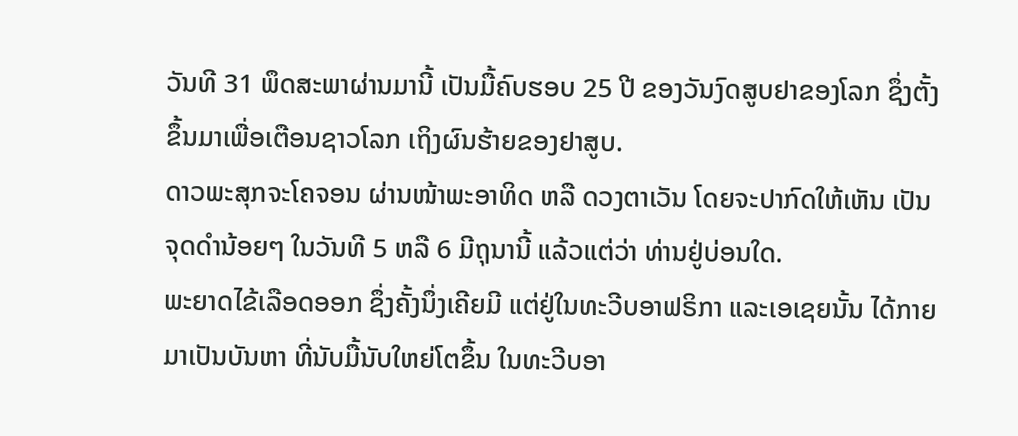ວັນທີ 31 ພຶດສະພາຜ່ານມານີ້ ເປັນມື້ຄົບຮອບ 25 ປີ ຂອງວັນງົດສູບຢາຂອງໂລກ ຊຶ່ງຕັ້ງຂຶ້ນມາເພື່ອເຕືອນຊາວໂລກ ເຖິງຜົນຮ້າຍຂອງຢາສູບ.
ດາວພະສຸກຈະໂຄຈອນ ຜ່ານໜ້າພະອາທິດ ຫລື ດວງຕາເວັນ ໂດຍຈະປາກົດໃຫ້ເຫັນ ເປັນຈຸດດໍານ້ອຍໆ ໃນວັນທີ 5 ຫລື 6 ມີຖຸນານີ້ ແລ້ວແຕ່ວ່າ ທ່ານຢູ່ບ່ອນໃດ.
ພະຍາດໄຂ້ເລືອດອອກ ຊຶ່ງຄັ້ງນຶ່ງເຄີຍມີ ແຕ່ຢູ່ໃນທະວີບອາຟຣິກາ ແລະເອເຊຍນັ້ນ ໄດ້ກາຍມາເປັນບັນຫາ ທີ່ນັບມື້ນັບໃຫຍ່ໂຕຂຶ້ນ ໃນທະວີບອາ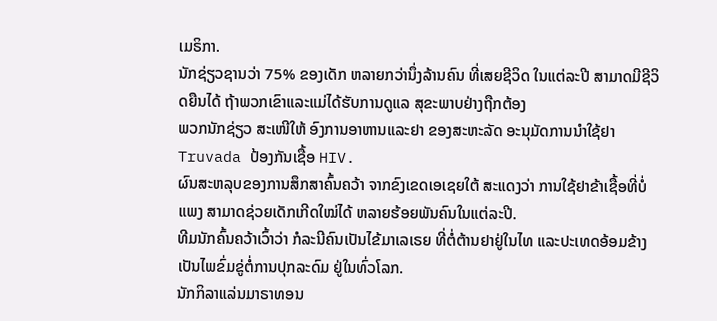ເມຣິກາ.
ນັກຊ່ຽວຊານວ່າ 75% ຂອງເດັກ ຫລາຍກວ່ານຶ່ງລ້ານຄົນ ທີ່ເສຍຊີວິດ ໃນແຕ່ລະປີ ສາມາດມີຊີວິດຍືນໄດ້ ຖ້າພວກເຂົາແລະແມ່ໄດ້ຮັບການດູແລ ສຸຂະພາບຢ່າງຖືກຕ້ອງ
ພວກນັກຊ່ຽວ ສະເໜີໃຫ້ ອົງການອາຫານແລະຢາ ຂອງສະຫະລັດ ອະນຸມັດການນຳໃຊ້ຢາ Truvada ປ້ອງກັນເຊື້ອ HIV.
ຜົນສະຫລຸບຂອງການສຶກສາຄົ້ນຄວ້າ ຈາກຂົງເຂດເອເຊຍໃຕ້ ສະແດງວ່າ ການໃຊ້ຢາຂ້າເຊື້ອທີ່ບໍ່ແພງ ສາມາດຊ່ວຍເດັກເກີດໃໝ່ໄດ້ ຫລາຍຮ້ອຍພັນຄົນໃນແຕ່ລະປີ.
ທີມນັກຄົ້ນຄວ້າເວົ້າວ່າ ກໍລະນີຄົນເປັນໄຂ້ມາເລເຣຍ ທີ່ຕໍ່ຕ້ານຢາຢູ່ໃນໄທ ແລະປະເທດອ້ອມຂ້າງ ເປັນໄພຂົ່ມຂູ່ຕໍ່ການປຸກລະດົມ ຢູ່ໃນທົ່ວໂລກ.
ນັກກິລາແລ່ນມາຣາທອນ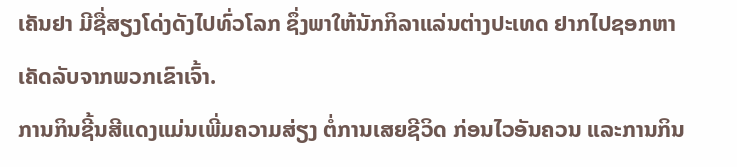ເຄັນຢາ ມີຊື່ສຽງໂດ່ງດັງໄປທົ່ວໂລກ ຊຶ່ງພາໃຫ້ນັກກິລາແລ່ນຕ່າງປະເທດ ຢາກໄປຊອກຫາເຄັດລັບຈາກພວກເຂົາເຈົ້າ.
ການກິນຊີ້ນສີແດງແມ່ນເພີ່ມຄວາມສ່ຽງ ຕໍ່ການເສຍຊີວິດ ກ່ອນໄວອັນຄວນ ແລະການກິນ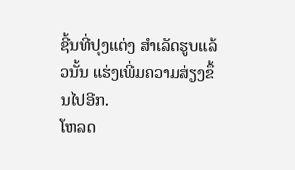ຊີ້ນທີ່ປຸງແຕ່ງ ສໍາເລັດຮູບແລ້ວນັ້ນ ແຮ່ງເພີ່ມຄວາມສ່ຽງຂຶ້ນໄປອີກ.
ໂຫລດ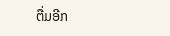ຕື່ມອີກ